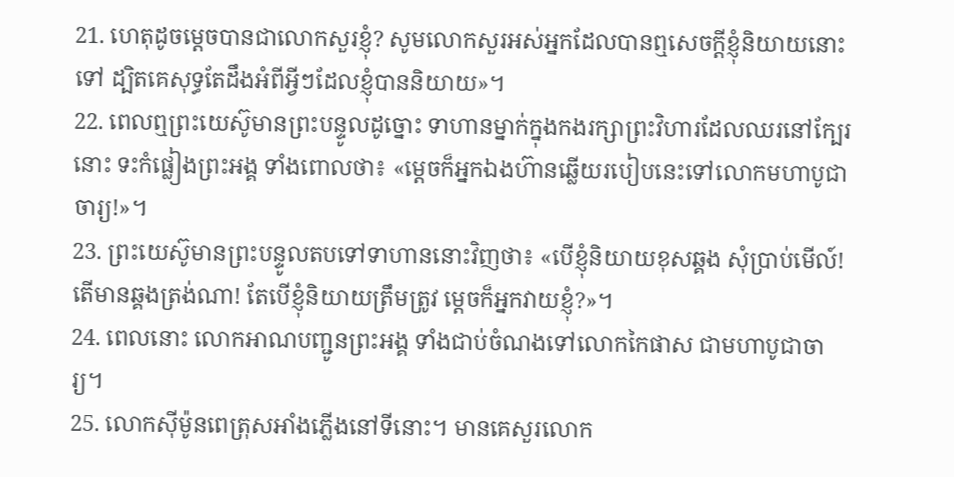21. ហេតុដូចម្ដេចបានជាលោកសួរខ្ញុំ? សូមលោកសួរអស់អ្នកដែលបានឮសេចក្ដីខ្ញុំនិយាយនោះទៅ ដ្បិតគេសុទ្ធតែដឹងអំពីអ្វីៗដែលខ្ញុំបាននិយាយ»។
22. ពេលឮព្រះយេស៊ូមានព្រះបន្ទូលដូច្នោះ ទាហានម្នាក់ក្នុងកងរក្សាព្រះវិហារដែលឈរនៅក្បែរនោះ ទះកំផ្លៀងព្រះអង្គ ទាំងពោលថា៖ «ម្ដេចក៏អ្នកឯងហ៊ានឆ្លើយរបៀបនេះទៅលោកមហាបូជាចារ្យ!»។
23. ព្រះយេស៊ូមានព្រះបន្ទូលតបទៅទាហាននោះវិញថា៖ «បើខ្ញុំនិយាយខុសឆ្គង សុំប្រាប់មើល៍! តើមានឆ្គងត្រង់ណា! តែបើខ្ញុំនិយាយត្រឹមត្រូវ ម្ដេចក៏អ្នកវាយខ្ញុំ?»។
24. ពេលនោះ លោកអាណបញ្ជូនព្រះអង្គ ទាំងជាប់ចំណងទៅលោកកៃផាស ជាមហាបូជាចារ្យ។
25. លោកស៊ីម៉ូនពេត្រុសអាំងភ្លើងនៅទីនោះ។ មានគេសួរលោក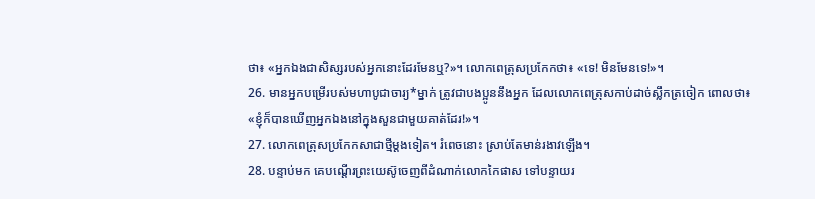ថា៖ «អ្នកឯងជាសិស្សរបស់អ្នកនោះដែរមែនឬ?»។ លោកពេត្រុសប្រកែកថា៖ «ទេ! មិនមែនទេ!»។
26. មានអ្នកបម្រើរបស់មហាបូជាចារ្យ*ម្នាក់ ត្រូវជាបងប្អូននឹងអ្នក ដែលលោកពេត្រុសកាប់ដាច់ស្លឹកត្រចៀក ពោលថា៖ «ខ្ញុំក៏បានឃើញអ្នកឯងនៅក្នុងសួនជាមួយគាត់ដែរ!»។
27. លោកពេត្រុសប្រកែកសាជាថ្មីម្ដងទៀត។ រំពេចនោះ ស្រាប់តែមាន់រងាវឡើង។
28. បន្ទាប់មក គេបណ្ដើរព្រះយេស៊ូចេញពីដំណាក់លោកកៃផាស ទៅបន្ទាយរ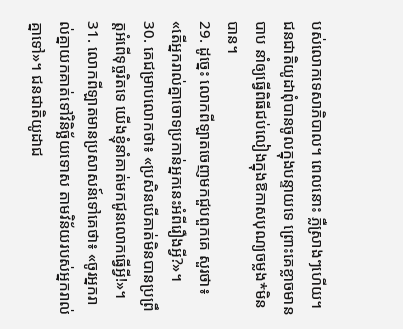បស់លោកទេសាភិបាល។ ពេលនោះ ភ្លឺស្រាងៗហើយ។ ជនជាតិយូដាពុំបានចូលក្នុងបន្ទាយទេ ព្រោះគេខ្លាចមានបាប នាំឲ្យធ្វើពិធីជប់លៀងក្នុងឱកាសបុណ្យចម្លង*មិនបាន។
29. ដូច្នេះ លោកពីឡាតចេញមកជួបពួកគេ សួរថា៖ «តើអ្នករាល់គ្នាចោទប្រកាន់អ្នកនេះអំពីរឿងអ្វី?»។
30. គេជម្រាបលោកថា៖ «ប្រសិនបើគាត់មិនបានប្រព្រឹត្តអំពើទុច្ចរិតទេ យើងខ្ញុំនាំគាត់មកជូនលោកធ្វើអ្វី!»។
31. លោកពីឡាតមានប្រសាសន៍ទៅគេថា៖ «ចូរអ្នករាល់គ្នាយកគាត់ទៅវិនិច្ឆ័យទោស តាមវិន័យរបស់អ្នករាល់គ្នាទៅ»។ ជនជាតិយូដាជ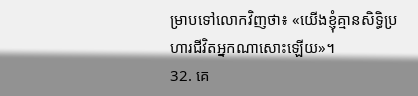ម្រាបទៅលោកវិញថា៖ «យើងខ្ញុំគ្មានសិទ្ធិប្រហារជីវិតអ្នកណាសោះឡើយ»។
32. គេ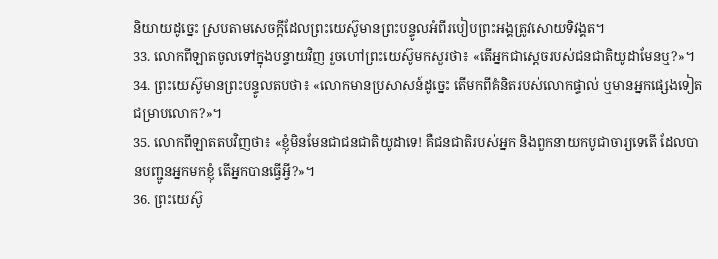និយាយដូច្នេះ ស្របតាមសេចក្ដីដែលព្រះយេស៊ូមានព្រះបន្ទូលអំពីរបៀបព្រះអង្គត្រូវសោយទិវង្គត។
33. លោកពីឡាតចូលទៅក្នុងបន្ទាយវិញ រួចហៅព្រះយេស៊ូមកសួរថា៖ «តើអ្នកជាស្ដេចរបស់ជនជាតិយូដាមែនឬ?»។
34. ព្រះយេស៊ូមានព្រះបន្ទូលតបថា៖ «លោកមានប្រសាសន៍ដូច្នេះ តើមកពីគំនិតរបស់លោកផ្ទាល់ ឬមានអ្នកផ្សេងទៀតជម្រាបលោក?»។
35. លោកពីឡាតតបវិញថា៖ «ខ្ញុំមិនមែនជាជនជាតិយូដាទេ! គឺជនជាតិរបស់អ្នក និងពួកនាយកបូជាចារ្យទេតើ ដែលបានបញ្ជូនអ្នកមកខ្ញុំ តើអ្នកបានធ្វើអ្វី?»។
36. ព្រះយេស៊ូ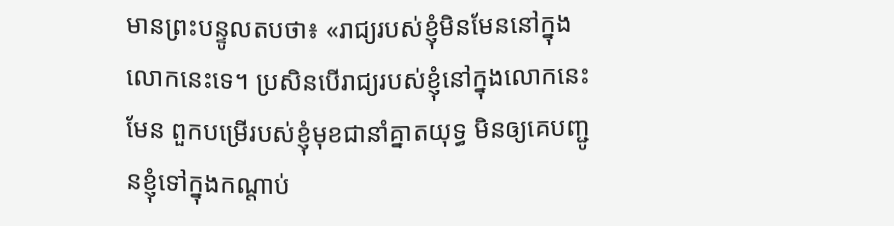មានព្រះបន្ទូលតបថា៖ «រាជ្យរបស់ខ្ញុំមិនមែននៅក្នុងលោកនេះទេ។ ប្រសិនបើរាជ្យរបស់ខ្ញុំនៅក្នុងលោកនេះមែន ពួកបម្រើរបស់ខ្ញុំមុខជានាំគ្នាតយុទ្ធ មិនឲ្យគេបញ្ជូនខ្ញុំទៅក្នុងកណ្ដាប់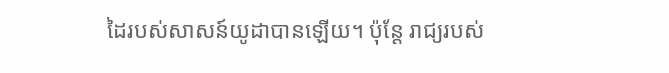ដៃរបស់សាសន៍យូដាបានឡើយ។ ប៉ុន្តែ រាជ្យរបស់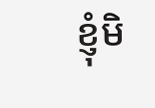ខ្ញុំមិ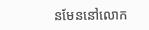នមែននៅលោក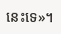នេះទេ»។